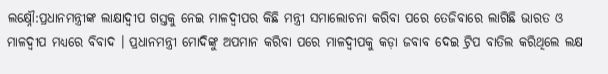ଲକ୍ଷ୍ନୌ:ପ୍ରଧାନମନ୍ତ୍ରୀଙ୍କ ଲାକ୍ଷାଦ୍ବୀପ ଗସ୍ତକୁ ନେଇ ମାଳଦ୍ବୀପର କିଛି ମନ୍ତ୍ରୀ ସମାଲୋଚନା କରିବା ପରେ ତେଜିବାରେ ଲାଗିଛି ଭାରତ ଓ ମାଳଦ୍ବୀପ ମଧ୍ୟରେ ବିବାଦ । ପ୍ରଧାନମନ୍ତ୍ରୀ ମୋଦିଙ୍କୁ ଅପମାନ କରିବା ପରେ ମାଳଦ୍ବୀପକୁ କଡ଼ା ଜବାବ ଦେଇ ଟ୍ରିପ ବାତିଲ କରିଥିଲେ ଲକ୍ଷ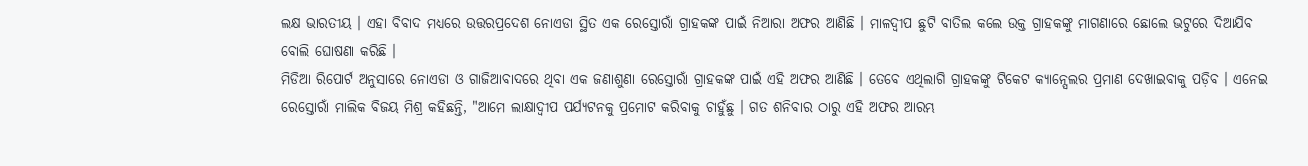ଲକ୍ଷ ଭାରତୀୟ । ଏହା ବିବାଦ ମଧ୍ୟରେ ଉତ୍ତରପ୍ରଦେଶ ନୋଏଡା ସ୍ଥିତ ଏକ ରେସ୍ତୋରାଁ ଗ୍ରାହକଙ୍କ ପାଇଁ ନିଆରା ଅଫର ଆଣିଛି । ମାଳଦ୍ବୀପ ଛୁଟି ବାତିଲ କଲେ ଉକ୍ତ ଗ୍ରାହକଙ୍କୁ ମାଗଣାରେ ଛୋଲେ ଭଟୁରେ ଦିଆଯିବ ବୋଲି ଘୋଷଣା କରିଛି ।
ମିଡିଆ ରିପୋର୍ଟ ଅନୁସାରେ ନୋଏଡା ଓ ଗାଜିଆବାଦରେ ଥିବା ଏକ ଜଣାଶୁଣା ରେସ୍ତୋରାଁ ଗ୍ରାହକଙ୍କ ପାଇଁ ଏହି ଅଫର ଆଣିଛି । ତେବେ ଏଥିଲାଗି ଗ୍ରାହକଙ୍କୁ ଟିକେଟ କ୍ୟାନ୍ସେଲର ପ୍ରମାଣ ଦେଖାଇବାକୁ ପଡ଼ିବ । ଏନେଇ ରେସ୍ତୋରାଁ ମାଲିକ ବିଜୟ ମିଶ୍ର କହିଛନ୍ତି, "ଆମେ ଲାକ୍ଷାଦ୍ବୀପ ପର୍ଯ୍ୟଟନକୁ ପ୍ରମୋଟ କରିବାକୁ ଚାହୁଁଛୁ । ଗତ ଶନିବାର ଠାରୁ ଏହି ଅଫର ଆରମ୍ଭ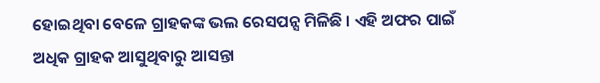ହୋଇଥିବା ବେଳେ ଗ୍ରାହକଙ୍କ ଭଲ ରେସପନ୍ସ ମିଳିଛି । ଏହି ଅଫର ପାଇଁ ଅଧିକ ଗ୍ରାହକ ଆସୁଥିବାରୁ ଆସନ୍ତା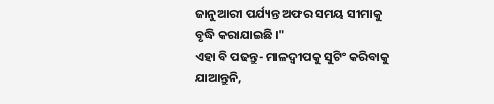ଜାନୁଆରୀ ପର୍ଯ୍ୟନ୍ତ ଅଫର ସମୟ ସୀମାକୁ ବୃଦ୍ଧି କରାଯାଇଛି ।"
ଏହା ବି ପଢନ୍ତୁ- ମାଳଦ୍ବୀପକୁ ସୁଟିଂ କରିବାକୁ ଯାଆନ୍ତୁନି,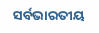ସର୍ବଭାରତୀୟ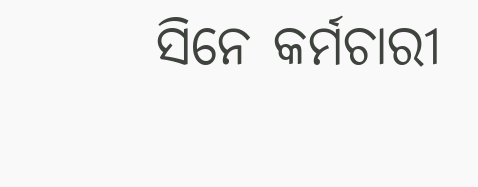ସିନେ କର୍ମଚାରୀ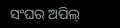ସଂଘର ଅପିଲ୍